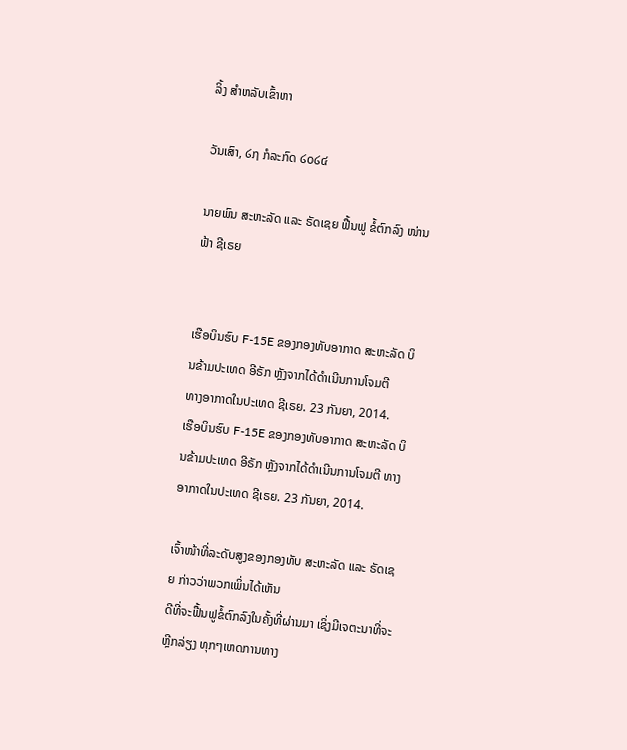ລິ້ງ ສຳຫລັບເຂົ້າຫາ

ວັນເສົາ, ໒໗ ກໍລະກົດ ໒໐໒໔

ນາຍພົນ ສະຫະລັດ ແລະ ຣັດເຊຍ ຟື້ນຟູ ຂໍ້ຕົກລົງ ໜ່ານຟ້າ ຊີເຣຍ


ເຮືອບິນຮົບ F-15E ຂອງກອງທັບອາກາດ ສະຫະລັດ ບິນຂ້າມປະເທດ ອີຣັກ ຫຼັງຈາກໄດ້ດຳເນີນການໂຈມຕີ
ທາງອາກາດໃນປະເທດ ຊີເຣຍ. 23 ກັນຍາ, 2014.
ເຮືອບິນຮົບ F-15E ຂອງກອງທັບອາກາດ ສະຫະລັດ ບິນຂ້າມປະເທດ ອີຣັກ ຫຼັງຈາກໄດ້ດຳເນີນການໂຈມຕີ ທາງອາກາດໃນປະເທດ ຊີເຣຍ. 23 ກັນຍາ, 2014.

ເຈົ້າໜ້າທີ່ລະດັບສູງຂອງກອງທັບ ສະຫະລັດ ແລະ ຣັດເຊຍ ກ່າວວ່າພວກເພິ່ນໄດ້ເຫັນ
ດີທີ່ຈະຟື້ນຟູຂໍ້ຕົກລົງໃນຄັ້ງທີ່ຜ່ານມາ ເຊິ່ງມີເຈຕະນາທີ່ຈະຫຼີກລ່ຽງ ທຸກໆເຫດການທາງ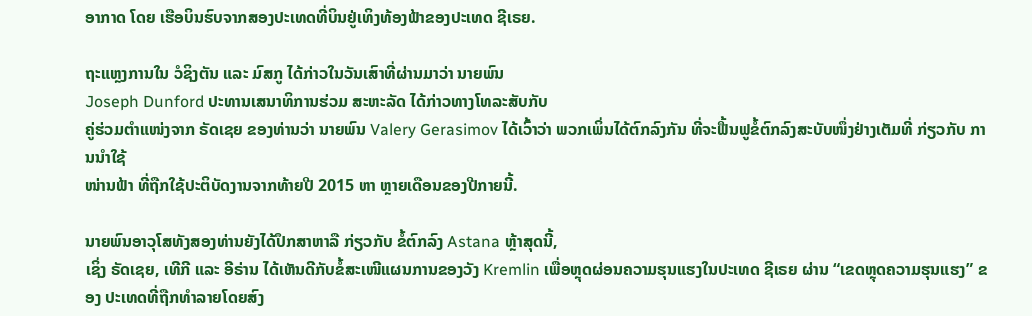ອາກາດ ໂດຍ ເຮືອບິນຮົບຈາກສອງປະເທດທີ່ບິນຢູ່ເທິງທ້ອງຟ້າຂອງປະເທດ ຊີເຣຍ.

ຖະແຫຼງການໃນ ວໍຊິງຕັນ ແລະ ມົສກູ ໄດ້ກ່າວໃນວັນເສົາທີ່ຜ່ານມາວ່າ ນາຍພົນ
Joseph Dunford ປະທານເສນາທິການຮ່ວມ ສະຫະລັດ ໄດ້ກ່າວທາງໂທລະສັບກັບ
ຄູ່ຮ່ວມຕຳແໜ່ງຈາກ ຣັດເຊຍ ຂອງທ່ານວ່າ ນາຍພົນ Valery Gerasimov ໄດ້ເວົ້າວ່າ ພວກເພິ່ນໄດ້ຕົກລົງກັນ ທີ່ຈະຟື້ນຟູຂໍ້ຕົກລົງສະບັບໜຶ່ງຢ່າງເຕັມທີ່ ກ່ຽວກັບ ການນຳໃຊ້
ໜ່ານຟ້າ ທີ່ຖືກໃຊ້ປະຕິບັດງານຈາກທ້າຍປີ 2015 ຫາ ຫຼາຍເດືອນຂອງປີກາຍນີ້.

ນາຍພົນອາວຸໂສທັງສອງທ່ານຍັງໄດ້ປຶກສາຫາລື ກ່ຽວກັບ ຂໍ້ຕົກລົງ Astana ຫຼ້າສຸດນີ້,
ເຊິ່ງ ຣັດເຊຍ, ເທີກີ ແລະ ອີຣ່ານ ໄດ້ເຫັນດີກັບຂໍ້ສະເໜີແຜນການຂອງວັງ Kremlin ເພື່ອຫຼຸດຜ່ອນຄວາມຮຸນແຮງໃນປະເທດ ຊີເຣຍ ຜ່ານ “ເຂດຫຼຸດຄວາມຮຸນແຮງ” ຂອງ ປະເທດທີ່ຖືກທຳລາຍໂດຍສົງ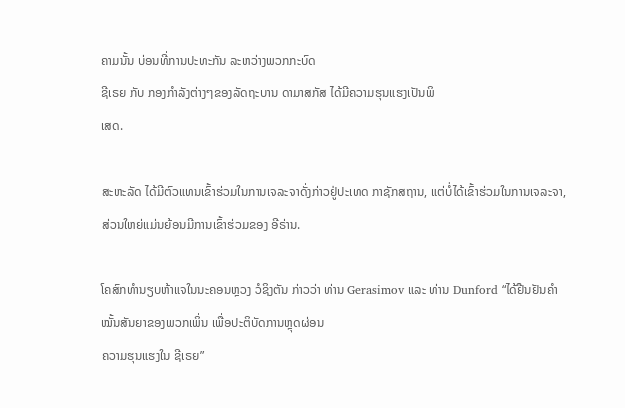ຄາມນັ້ນ ບ່ອນທີ່ການປະທະກັນ ລະຫວ່າງພວກກະບົດ
ຊີເຣຍ ກັບ ກອງກຳລັງຕ່າງໆຂອງລັດຖະບານ ດາມາສກັສ ໄດ້ມີຄວາມຮຸນແຮງເປັນພິ
ເສດ.

ສະຫະລັດ ໄດ້ມີຕົວແທນເຂົ້າຮ່ວມໃນການເຈລະຈາດັ່ງກ່າວຢູ່ປະເທດ ກາຊັກສຖານ, ແຕ່ບໍ່ໄດ້ເຂົ້າຮ່ວມໃນການເຈລະຈາ, ສ່ວນໃຫຍ່ແມ່ນຍ້ອນມີການເຂົ້າຮ່ວມຂອງ ອີຣ່ານ.

ໂຄສົກທຳນຽບຫ້າແຈໃນນະຄອນຫຼວງ ວໍຊິງຕັນ ກ່າວວ່າ ທ່ານ Gerasimov ແລະ ທ່ານ Dunford “ໄດ້ຢືນຢັນຄຳໝັ້ນສັນຍາຂອງພວກເພິ່ນ ເພື່ອປະຕິບັດການຫຼຸດຜ່ອນ
ຄວາມຮຸນແຮງໃນ ຊີເຣຍ”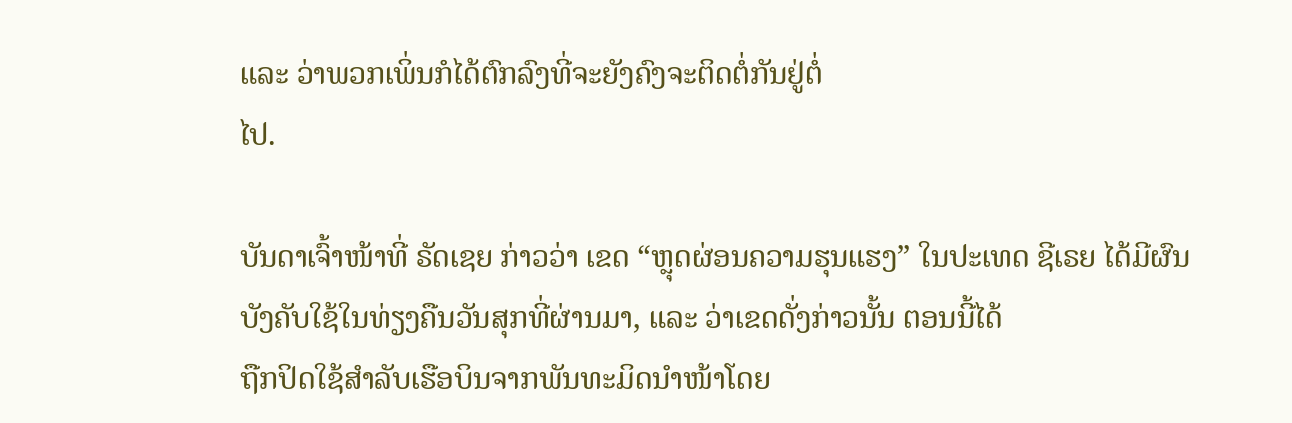ແລະ ວ່າພວກເພິ່ນກໍໄດ້ຕົກລົງທີ່ຈະຍັງຄົງຈະຕິດຕໍ່ກັນຢູ່ຕໍ່
ໄປ.

ບັນດາເຈົ້າໜ້າທີ່ ຣັດເຊຍ ກ່າວວ່າ ເຂດ “ຫຼຸດຜ່ອນຄວາມຮຸນແຮງ” ໃນປະເທດ ຊີເຣຍ ໄດ້ມີຜົນບັງຄັບໃຊ້ໃນທ່ຽງຄືນວັນສຸກທີ່ຜ່ານມາ, ແລະ ວ່າເຂດດັ່ງກ່າວນັ້ນ ຕອນນີ້ໄດ້
ຖືກປິດໃຊ້ສຳລັບເຮືອບິນຈາກພັນທະມິດນຳໜ້າໂດຍ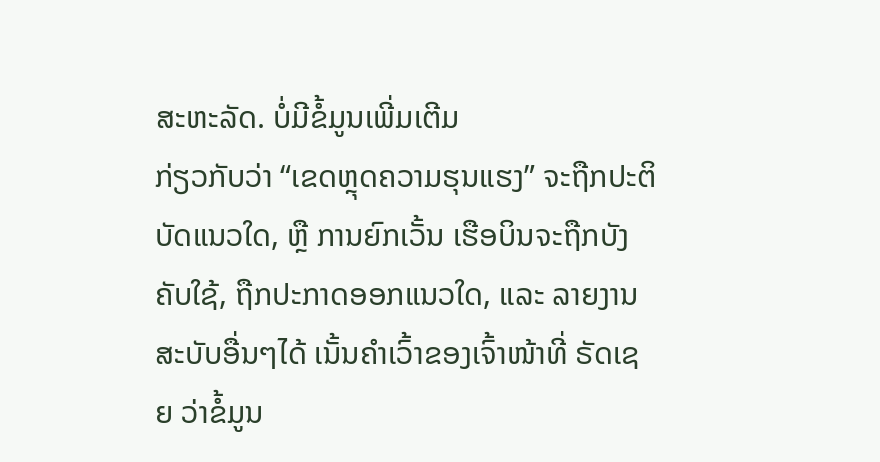ສະຫະລັດ. ບໍ່ມີຂໍ້ມູນເພີ່ມເຕີມ
ກ່ຽວກັບວ່າ “ເຂດຫຼຸດຄວາມຮຸນແຮງ” ຈະຖືກປະຕິບັດແນວໃດ, ຫຼື ການຍົກເວັ້ນ ເຮືອບິນຈະຖືກບັງຄັບໃຊ້, ຖືກປະກາດອອກແນວໃດ, ແລະ ລາຍງານສະບັບອື່ນໆໄດ້ ເນັ້ນຄຳເວົ້າຂອງເຈົ້າໜ້າທີ່ ຣັດເຊຍ ວ່າຂໍ້ມູນ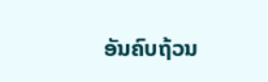ອັນຄົບຖ້ວນ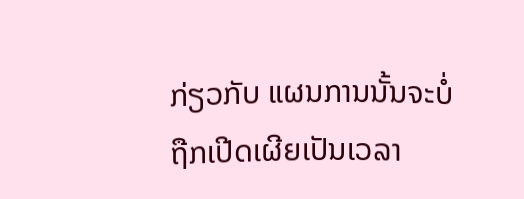ກ່ຽວກັບ ແຜນການນັ້ນຈະບໍ່
ຖືກເປີດເຜີຍເປັນເວລາ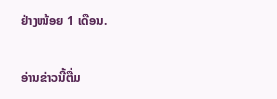ຢ່າງໜ້ອຍ 1 ເດືອນ.

ອ່ານຂ່າວນີ້ຕື່ມ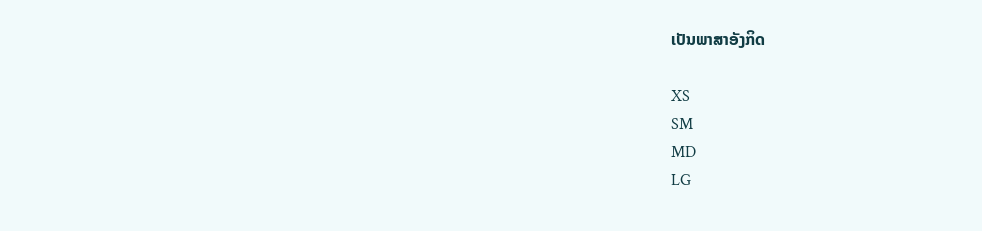ເປັນພາສາອັງກິດ

XS
SM
MD
LG